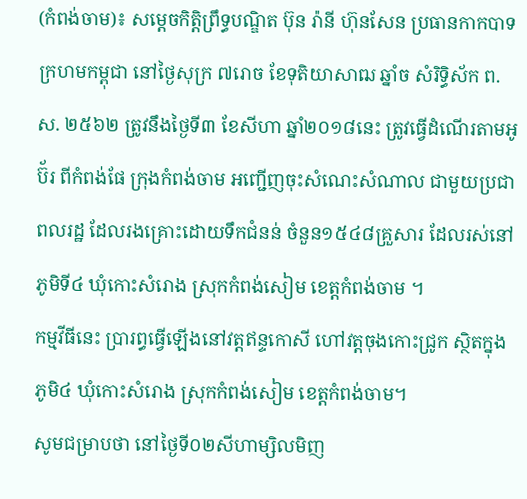(កំពង់ចាម)៖ សម្ដេចកិត្ដិព្រឹទ្ធបណ្ឌិត ប៊ុន រ៉ានី ហ៊ុនសែន ប្រធានកាកបាទក្រហមកម្ពុជា នៅថ្ងៃសុក្រ ៧រោច ខែទុតិយាសាឍ ឆ្នាំច សំរិទ្ធិស័ក ព.ស. ២៥៦២ ត្រូវនឹងថ្ងៃទី៣ ខែសីហា ឆ្នាំ២០១៨នេះ ត្រូវធ្វើដំណើរតាមអូប៊័រ ពីកំពង់ផែ ក្រុងកំពង់ចាម អញ្ជើញចុះសំណេះសំណាល ជាមួយប្រជាពលរដ្ឋ ដែលរងគ្រោះដោយទឹកជំនន់ ចំនួន១៥៤៨គ្រួសារ ដែលរស់នៅភូមិទី៤ ឃុំកោះសំរោង ស្រុកកំពង់សៀម ខេត្ដកំពង់ចាម ។
កម្មវីធីនេះ ប្រារព្ធធ្វើឡើងនៅវត្ដឥន្ទកោសី ហៅវត្ដចុងកោះជ្រូក ស្ថិតក្នុងភូមិ៤ ឃុំកោះសំរោង ស្រុកកំពង់សៀម ខេត្ដកំពង់ចាម។
សូមជម្រាបថា នៅថ្ងៃទី០២សីហាម្សិលមិញ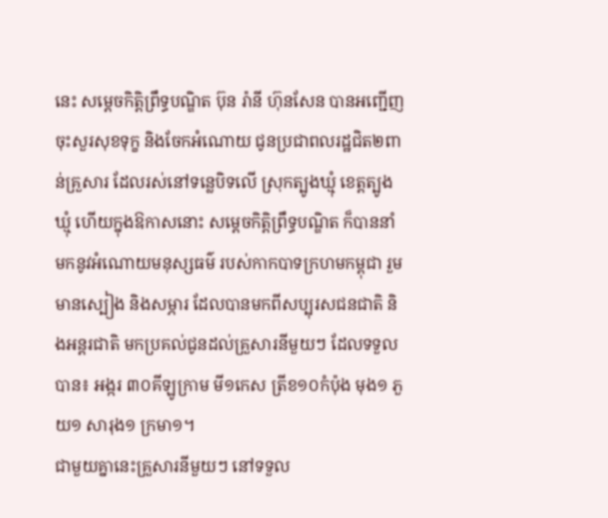នេះ សម្ដេចកិត្ដិព្រឹទ្ធបណ្ឌិត ប៊ុន រ៉ានី ហ៊ុនសែន បានអញ្ជើញចុះសួរសុខទុក្ខ និងចែកអំណោយ ជូនប្រជាពលរដ្ឋជិត២ពាន់គ្រួសារ ដែលរស់នៅទន្លេបិទលើ ស្រុកត្បូងឃ្មុំ ខេត្ដត្បូងឃ្មុំ ហើយក្នុងឱកាសនោះ សម្ដេចកិត្ដិព្រឹទ្ធបណ្ឌិត ក៏បាននាំមកនូវអំណោយមនុស្សធម៌ របស់កាកបាទក្រហមកម្ពុជា រួមមានស្បៀង និងសម្ភារ ដែលបានមកពីសប្បុរសជនជាតិ និងអន្តរជាតិ មកប្រគល់ជូនដល់គ្រួសារនីមួយៗ ដែលទទួលបាន៖ អង្ករ ៣០គីឡូក្រាម មី១កេស ត្រីខ១០កំប៉ុង មុង១ ភួយ១ សារុង១ ក្រមា១។
ជាមួយគ្នានេះគ្រួសារនីមួយៗ នៅទទួល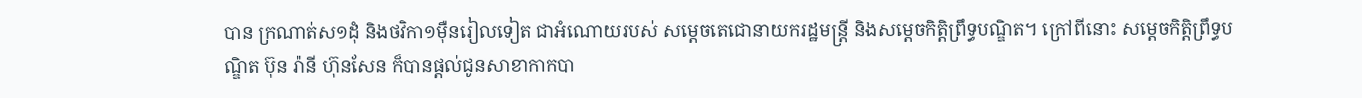បាន ក្រណាត់ស១ដុំ និងថវិកា១ម៉ឺនរៀលទៀត ជាអំណោយរបស់ សម្តេចតេជោនាយករដ្ឋមន្ត្រី និងសម្តេចកិត្តិព្រឹទ្ធបណ្ឌិត។ ក្រៅពីនោះ សម្តេចកិត្តិព្រឹទ្ធបណ្ឌិត ប៊ុន រ៉ានី ហ៊ុនសែន ក៏បានផ្តល់ជូនសាខាកាកបា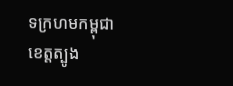ទក្រហមកម្ពុជា ខេត្តត្បូង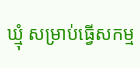ឃ្មុំ សម្រាប់ធ្វើសកម្ម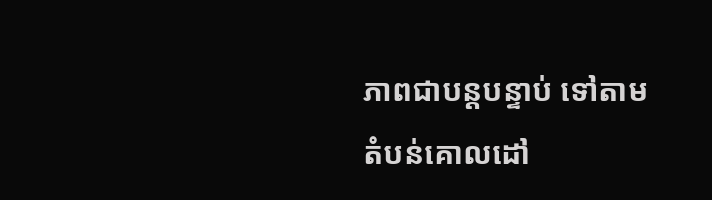ភាពជាបន្តបន្ទាប់ ទៅតាមតំបន់គោលដៅ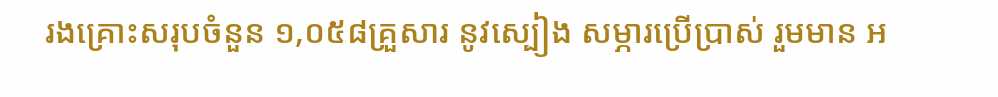រងគ្រោះសរុបចំនួន ១,០៥៨គ្រួសារ នូវស្បៀង សម្ភារប្រើប្រាស់ រួមមាន អ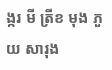ង្ករ មី ត្រីខ មុង ភួយ សារុង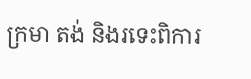ក្រមា តង់ និងរទេះពិការ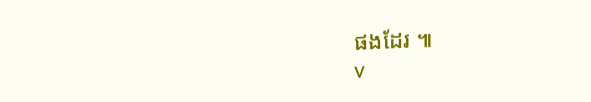ផងដែរ ៕
v